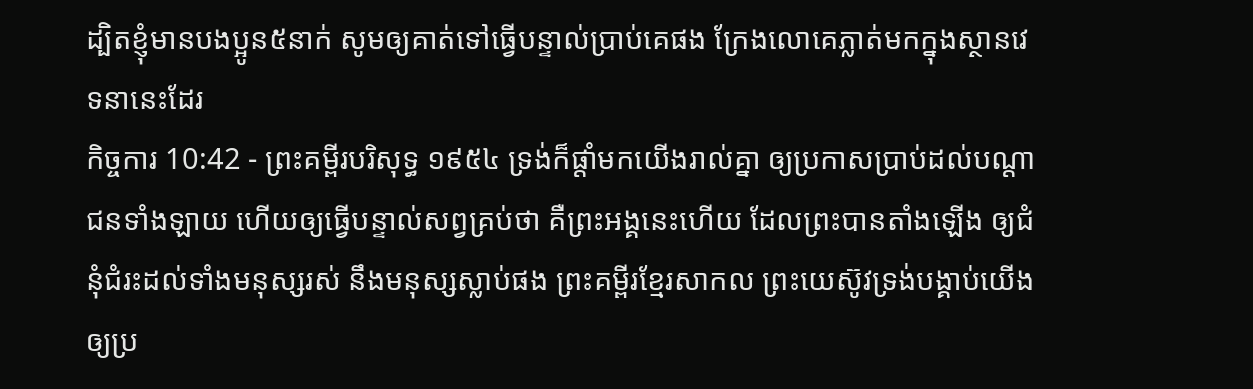ដ្បិតខ្ញុំមានបងប្អូន៥នាក់ សូមឲ្យគាត់ទៅធ្វើបន្ទាល់ប្រាប់គេផង ក្រែងលោគេភ្លាត់មកក្នុងស្ថានវេទនានេះដែរ
កិច្ចការ 10:42 - ព្រះគម្ពីរបរិសុទ្ធ ១៩៥៤ ទ្រង់ក៏ផ្តាំមកយើងរាល់គ្នា ឲ្យប្រកាសប្រាប់ដល់បណ្តាជនទាំងឡាយ ហើយឲ្យធ្វើបន្ទាល់សព្វគ្រប់ថា គឺព្រះអង្គនេះហើយ ដែលព្រះបានតាំងឡើង ឲ្យជំនុំជំរះដល់ទាំងមនុស្សរស់ នឹងមនុស្សស្លាប់ផង ព្រះគម្ពីរខ្មែរសាកល ព្រះយេស៊ូវទ្រង់បង្គាប់យើងឲ្យប្រ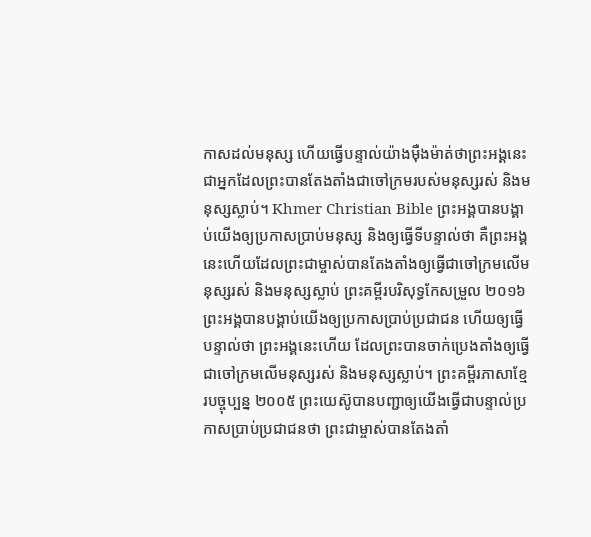កាសដល់មនុស្ស ហើយធ្វើបន្ទាល់យ៉ាងម៉ឺងម៉ាត់ថាព្រះអង្គនេះជាអ្នកដែលព្រះបានតែងតាំងជាចៅក្រមរបស់មនុស្សរស់ និងមនុស្សស្លាប់។ Khmer Christian Bible ព្រះអង្គបានបង្គាប់យើងឲ្យប្រកាសប្រាប់មនុស្ស និងឲ្យធ្វើទីបន្ទាល់ថា គឺព្រះអង្គនេះហើយដែលព្រះជាម្ចាស់បានតែងតាំងឲ្យធ្វើជាចៅក្រមលើមនុស្សរស់ និងមនុស្សស្លាប់ ព្រះគម្ពីរបរិសុទ្ធកែសម្រួល ២០១៦ ព្រះអង្គបានបង្គាប់យើងឲ្យប្រកាសប្រាប់ប្រជាជន ហើយឲ្យធ្វើបន្ទាល់ថា ព្រះអង្គនេះហើយ ដែលព្រះបានចាក់ប្រេងតាំងឲ្យធ្វើជាចៅក្រមលើមនុស្សរស់ និងមនុស្សស្លាប់។ ព្រះគម្ពីរភាសាខ្មែរបច្ចុប្បន្ន ២០០៥ ព្រះយេស៊ូបានបញ្ជាឲ្យយើងធ្វើជាបន្ទាល់ប្រកាសប្រាប់ប្រជាជនថា ព្រះជាម្ចាស់បានតែងតាំ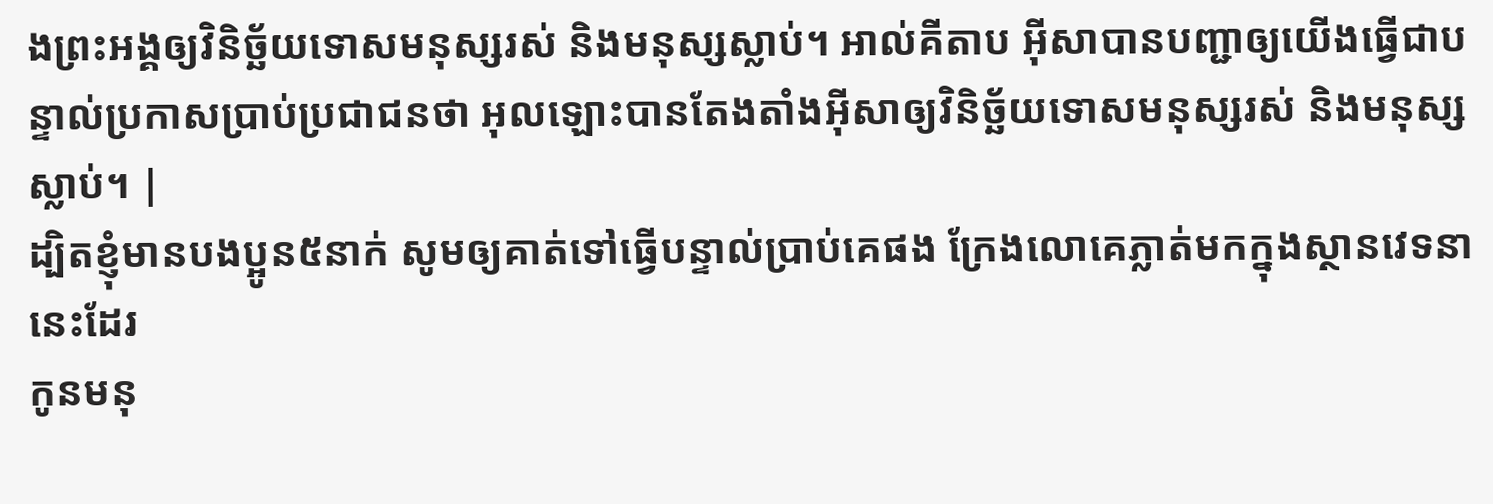ងព្រះអង្គឲ្យវិនិច្ឆ័យទោសមនុស្សរស់ និងមនុស្សស្លាប់។ អាល់គីតាប អ៊ីសាបានបញ្ជាឲ្យយើងធ្វើជាបន្ទាល់ប្រកាសប្រាប់ប្រជាជនថា អុលឡោះបានតែងតាំងអ៊ីសាឲ្យវិនិច្ឆ័យទោសមនុស្សរស់ និងមនុស្សស្លាប់។ |
ដ្បិតខ្ញុំមានបងប្អូន៥នាក់ សូមឲ្យគាត់ទៅធ្វើបន្ទាល់ប្រាប់គេផង ក្រែងលោគេភ្លាត់មកក្នុងស្ថានវេទនានេះដែរ
កូនមនុ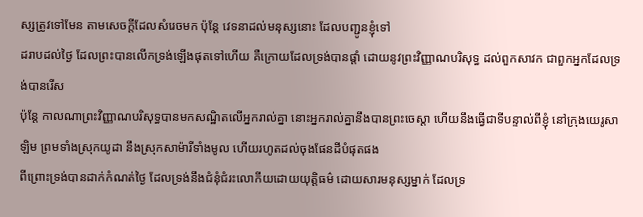ស្សត្រូវទៅមែន តាមសេចក្ដីដែលសំរេចមក ប៉ុន្តែ វេទនាដល់មនុស្សនោះ ដែលបញ្ជូនខ្ញុំទៅ
ដរាបដល់ថ្ងៃ ដែលព្រះបានលើកទ្រង់ឡើងផុតទៅហើយ គឺក្រោយដែលទ្រង់បានផ្តាំ ដោយនូវព្រះវិញ្ញាណបរិសុទ្ធ ដល់ពួកសាវក ជាពួកអ្នកដែលទ្រង់បានរើស
ប៉ុន្តែ កាលណាព្រះវិញ្ញាណបរិសុទ្ធបានមកសណ្ឋិតលើអ្នករាល់គ្នា នោះអ្នករាល់គ្នានឹងបានព្រះចេស្តា ហើយនឹងធ្វើជាទីបន្ទាល់ពីខ្ញុំ នៅក្រុងយេរូសាឡិម ព្រមទាំងស្រុកយូដា នឹងស្រុកសាម៉ារីទាំងមូល ហើយរហូតដល់ចុងផែនដីបំផុតផង
ពីព្រោះទ្រង់បានដាក់កំណត់ថ្ងៃ ដែលទ្រង់នឹងជំនុំជំរះលោកីយដោយយុត្តិធម៌ ដោយសារមនុស្សម្នាក់ ដែលទ្រ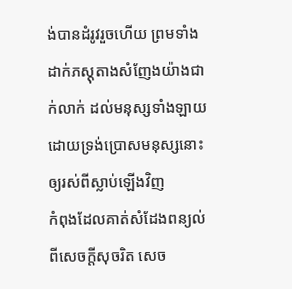ង់បានដំរូវរួចហើយ ព្រមទាំងដាក់ភស្តុតាងសំញែងយ៉ាងជាក់លាក់ ដល់មនុស្សទាំងឡាយ ដោយទ្រង់ប្រោសមនុស្សនោះ ឲ្យរស់ពីស្លាប់ឡើងវិញ
កំពុងដែលគាត់សំដែងពន្យល់ពីសេចក្ដីសុចរិត សេច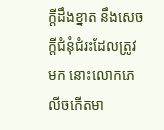ក្ដីដឹងខ្នាត នឹងសេចក្ដីជំនុំជំរះដែលត្រូវមក នោះលោកភេលីចកើតមា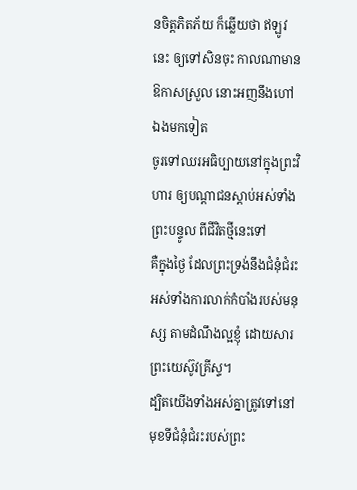នចិត្តភិតភ័យ ក៏ឆ្លើយថា ឥឡូវនេះ ឲ្យទៅសិនចុះ កាលណាមានឱកាសស្រួល នោះអញនឹងហៅឯងមកទៀត
ចូរទៅឈរអធិប្បាយនៅក្នុងព្រះវិហារ ឲ្យបណ្តាជនស្តាប់អស់ទាំងព្រះបន្ទូល ពីជីវិតថ្មីនេះទៅ
គឺក្នុងថ្ងៃ ដែលព្រះទ្រង់នឹងជំនុំជំរះអស់ទាំងការលាក់កំបាំងរបស់មនុស្ស តាមដំណឹងល្អខ្ញុំ ដោយសារព្រះយេស៊ូវគ្រីស្ទ។
ដ្បិតយើងទាំងអស់គ្នាត្រូវទៅនៅមុខទីជំនុំជំរះរបស់ព្រះ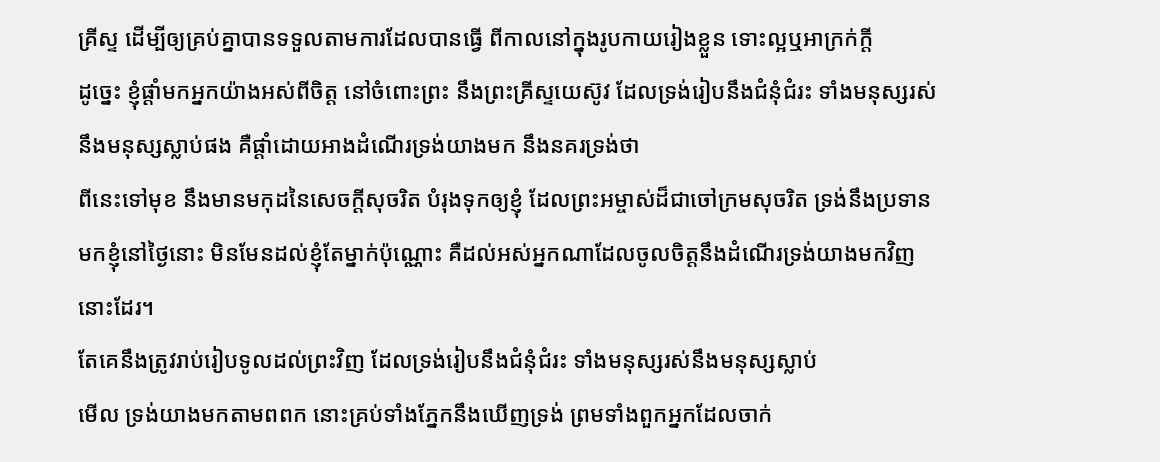គ្រីស្ទ ដើម្បីឲ្យគ្រប់គ្នាបានទទួលតាមការដែលបានធ្វើ ពីកាលនៅក្នុងរូបកាយរៀងខ្លួន ទោះល្អឬអាក្រក់ក្តី
ដូច្នេះ ខ្ញុំផ្តាំមកអ្នកយ៉ាងអស់ពីចិត្ត នៅចំពោះព្រះ នឹងព្រះគ្រីស្ទយេស៊ូវ ដែលទ្រង់រៀបនឹងជំនុំជំរះ ទាំងមនុស្សរស់ នឹងមនុស្សស្លាប់ផង គឺផ្តាំដោយអាងដំណើរទ្រង់យាងមក នឹងនគរទ្រង់ថា
ពីនេះទៅមុខ នឹងមានមកុដនៃសេចក្ដីសុចរិត បំរុងទុកឲ្យខ្ញុំ ដែលព្រះអម្ចាស់ដ៏ជាចៅក្រមសុចរិត ទ្រង់នឹងប្រទានមកខ្ញុំនៅថ្ងៃនោះ មិនមែនដល់ខ្ញុំតែម្នាក់ប៉ុណ្ណោះ គឺដល់អស់អ្នកណាដែលចូលចិត្តនឹងដំណើរទ្រង់យាងមកវិញនោះដែរ។
តែគេនឹងត្រូវរាប់រៀបទូលដល់ព្រះវិញ ដែលទ្រង់រៀបនឹងជំនុំជំរះ ទាំងមនុស្សរស់នឹងមនុស្សស្លាប់
មើល ទ្រង់យាងមកតាមពពក នោះគ្រប់ទាំងភ្នែកនឹងឃើញទ្រង់ ព្រមទាំងពួកអ្នកដែលចាក់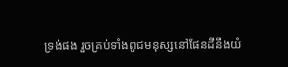ទ្រង់ផង រួចគ្រប់ទាំងពូជមនុស្សនៅផែនដីនឹងយំ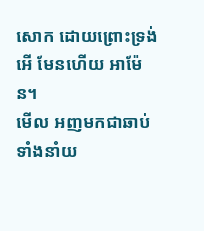សោក ដោយព្រោះទ្រង់ អើ មែនហើយ អាម៉ែន។
មើល អញមកជាឆាប់ ទាំងនាំយ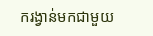ករង្វាន់មកជាមួយ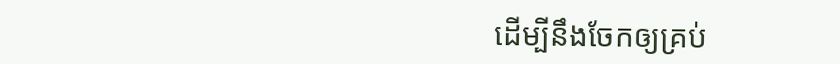ដើម្បីនឹងចែកឲ្យគ្រប់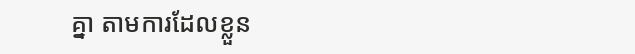គ្នា តាមការដែលខ្លួន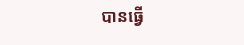បានធ្វើ